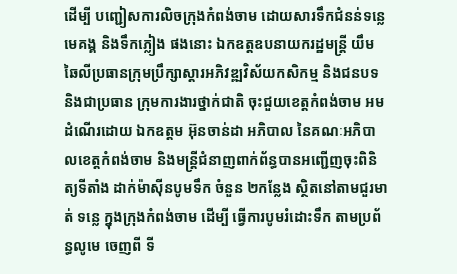ដើម្បី បញ្ជៀសការលិចក្រុងកំពង់ចាម ដោយសារទឹកជំនន់ទន្លេមេគង្គ និងទឹកភ្លៀង ផងនោះ ឯកឧត្តឧបនាយករដ្ឋមន្ត្រី យឹម ឆៃលីប្រធានក្រុមប្រឹក្សាស្តារអភិវឌ្ឍវិស័យកសិកម្ម និងជនបទ និងជាប្រធាន ក្រុមការងារថ្នាក់ជាតិ ចុះជួយខេត្តកំពង់ចាម អមដំណើរដោយ ឯកឧត្តម អ៊ុនចាន់ដា អភិបាល នៃគណៈអភិបាលខេត្តកំពង់ចាម និងមន្ត្រីជំនាញពាក់ព័ន្ធបានអញ្ជើញចុះពិនិត្យទីតាំង ដាក់ម៉ាស៊ីនបូមទឹក ចំនួន ២កន្លែង ស្ថិតនៅតាមជួរមាត់ ទន្លេ ក្នុងក្រុងកំពង់ចាម ដើម្បី ធ្វើការបូមរំដោះទឹក តាមប្រព័ន្ធលូមេ ចេញពី ទី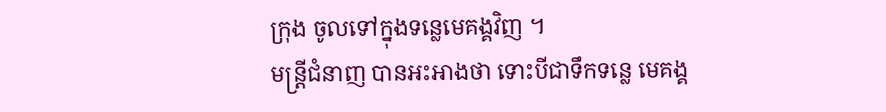ក្រុង ចូលទៅក្នុងទន្លេមេគង្គវិញ ។
មន្ត្រីជំនាញ បានអះអាងថា ទោះបីជាទឹកទន្លេ មេគង្គ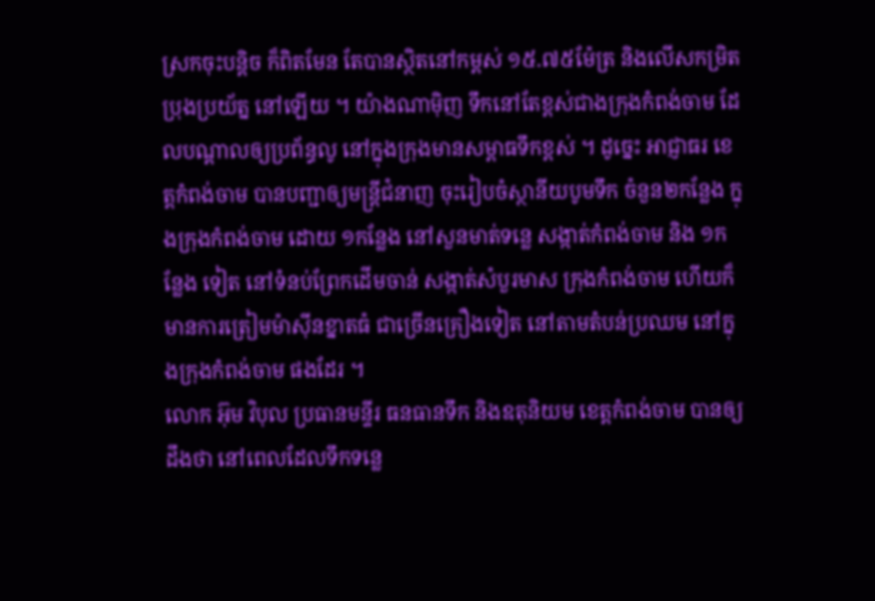ស្រកចុះបន្តិច ក៏ពិតមែន តែបានស្ថិតនៅកម្ពស់ ១៥.៧៥ម៉ែត្រ និងលើសកម្រិតប្រុងប្រយ័ត្ន នៅឡើយ ។ យ៉ាងណាម៉ិញ ទឹកនៅតែខ្ពស់ជាងក្រុងកំពង់ចាម ដែលបណ្តាលឲ្យប្រព័ន្ធលូ នៅក្នុងក្រុងមានសម្ពាធទឹកខ្ពស់ ។ ដូច្នេះ អាជ្ញាធរ ខេត្តកំពង់ចាម បានបញ្ជាឲ្យមន្ត្រីជំនាញ ចុះរៀបចំស្ថានីយបូមទឹក ចំនួន២កន្លែង ក្នុងក្រុងកំពង់ចាម ដោយ ១កន្លែង នៅសួនមាត់ទន្លេ សង្កាត់កំពង់ចាម និង ១កន្លែង ទៀត នៅទំនប់ព្រែកដើមចាន់ សង្កាត់សំបួរមាស ក្រុងកំពង់ចាម ហើយក៏មានការត្រៀមម៉ាស៊ីនខ្នាតធំ ជាច្រើនគ្រឿងទៀត នៅតាមតំបន់ប្រឈម នៅក្នុងក្រុងកំពង់ចាម ផងដែរ ។
លោក អ៊ុម វិបុល ប្រធានមន្ទីរ ធនធានទឹក និងឧតុនិយម ខេត្តកំពង់ចាម បានឲ្យដឹងថា នៅពេលដែលទឹកទន្លេ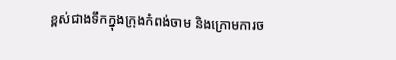ខ្ពស់ជាងទឹកក្នុងក្រុងកំពង់ចាម និងក្រោមការច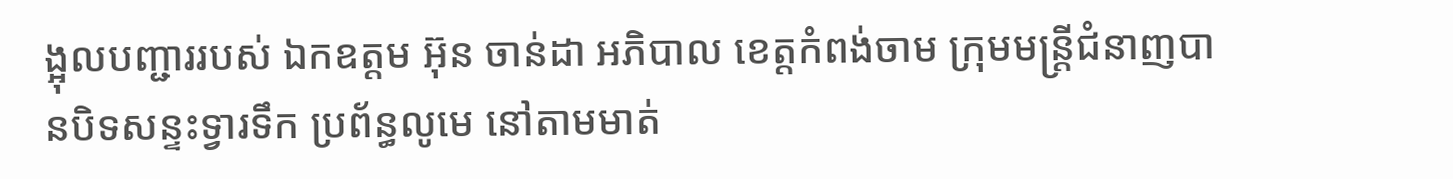ង្អុលបញ្ជាររបស់ ឯកឧត្តម អ៊ុន ចាន់ដា អភិបាល ខេត្តកំពង់ចាម ក្រុមមន្ត្រីជំនាញបានបិទសន្ទះទ្វារទឹក ប្រព័ន្ធលូមេ នៅតាមមាត់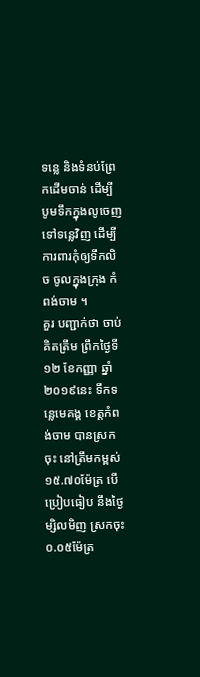ទន្លេ និងទំនប់ព្រែកដើមចាន់ ដើម្បី បូមទឹកក្នុងលូចេញទៅទន្លេវិញ ដើម្បី ការពារកុំឲ្យទឹកលិច ចូលក្នុងក្រុង កំពង់ចាម ។
គួរ បញ្ជាក់ថា ចាប់គិតត្រឹម ព្រឹកថ្ងៃទី១២ ខែកញ្ញា ឆ្នាំ២០១៩នេះ ទឹកទន្លេមេគង្គ ខេត្តកំពង់ចាម បានស្រកចុះ នៅត្រឹមកម្ពស់ ១៥.៧០ម៉ែត្រ បើប្រៀបធៀប នឹងថ្ងៃម្សិលមិញ ស្រកចុះ ០.០៥ម៉ែត្រ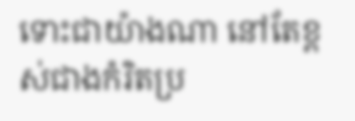ទោះជាយ៉ាងណា នៅតែខ្ពស់ជាងកំរិតប្រ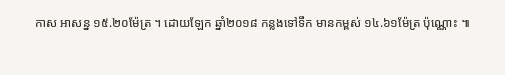កាស អាសន្ន ១៥.២០ម៉ែត្រ ។ ដោយឡែក ឆ្នាំ២០១៨ កន្លងទៅទឹក មានកម្ពស់ ១៤.៦១ម៉ែត្រ ប៉ុណ្ណោះ ៕